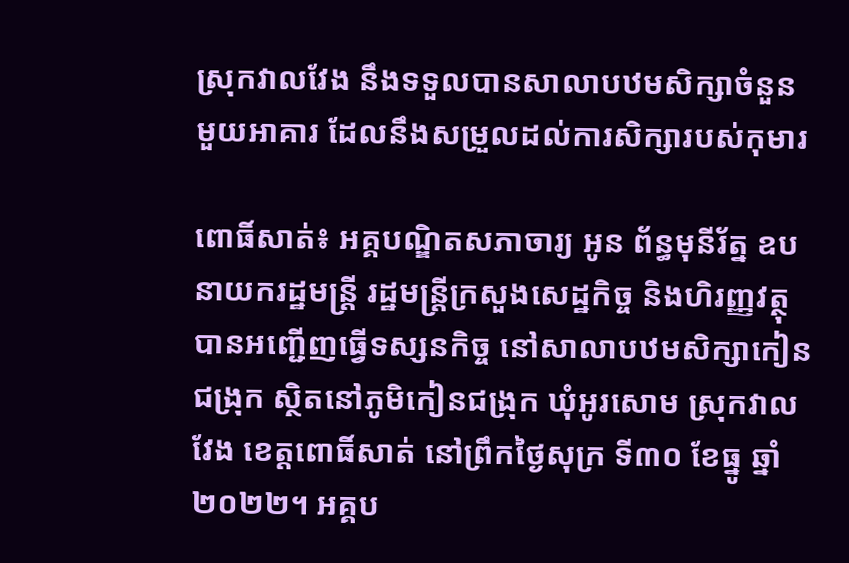ស្រុកវាលវែង នឹងទទួលបានសាលាបឋមសិក្សាចំនួនមួយអាគារ ដែលនឹងសម្រួលដល់ការសិក្សារបស់កុមារ

ពោធិ៍សាត់៖ អគ្គបណ្ឌិតសភាចារ្យ អូន ព័ន្ធមុនីរ័ត្ន ឧបនាយករដ្ឋមន្រ្តី រដ្ឋមន្ត្រីក្រសួងសេដ្ឋកិច្ច និងហិរញ្ញវត្ថុ បានអញ្ជើញធ្វើទស្សនកិច្ច នៅសាលាបឋមសិក្សាកៀនជង្រុក ស្ថិតនៅភូមិកៀនជង្រុក ឃុំអូរសោម ស្រុកវាលវែង ខេត្តពោធិ៍សាត់ នៅព្រឹកថ្ងៃសុក្រ ទី៣០ ខែធ្នូ ឆ្នាំ២០២២។ អគ្គប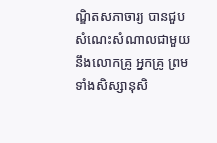ណ្ឌិតសភាចារ្យ បានជួបសំណេះសំណាលជាមួយនឹងលោកគ្រូ អ្នកគ្រូ ព្រមទាំងសិស្សានុសិ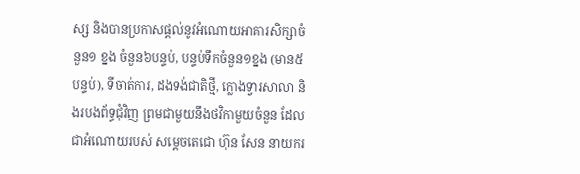ស្ស និងបានប្រកាសផ្តល់នូវអំណោយអាគារសិក្សាចំនួន១ ខ្នង ចំនួន៦បន្ទប់, បន្ទប់ទឹកចំនួន១ខ្នង (មាន៥បន្ទប់), ទីចាត់ការ, ដងទង់ជាតិថ្មី, ក្លោងទ្វារសាលា និងរបងព័ទ្ធជុំវិញ ព្រមជាមួយនឹងថវិកាមួយចំនួន ដែលជាអំណោយរបស់ សម្ដេចតេជោ ហ៊ុន សែន នាយករ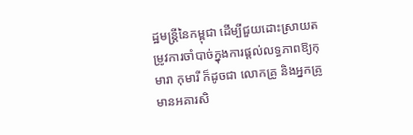ដ្ឋមន្រ្តីនៃកម្ពុជា ដើម្បីជួយដោះស្រាយតម្រូវការចាំបាច់ក្នុងការផ្តល់លទ្ធភាពឱ្យកុមារា កុមារី ក៏ដូចជា លោកគ្រូ និងអ្នកគ្រូ មានអគារសិ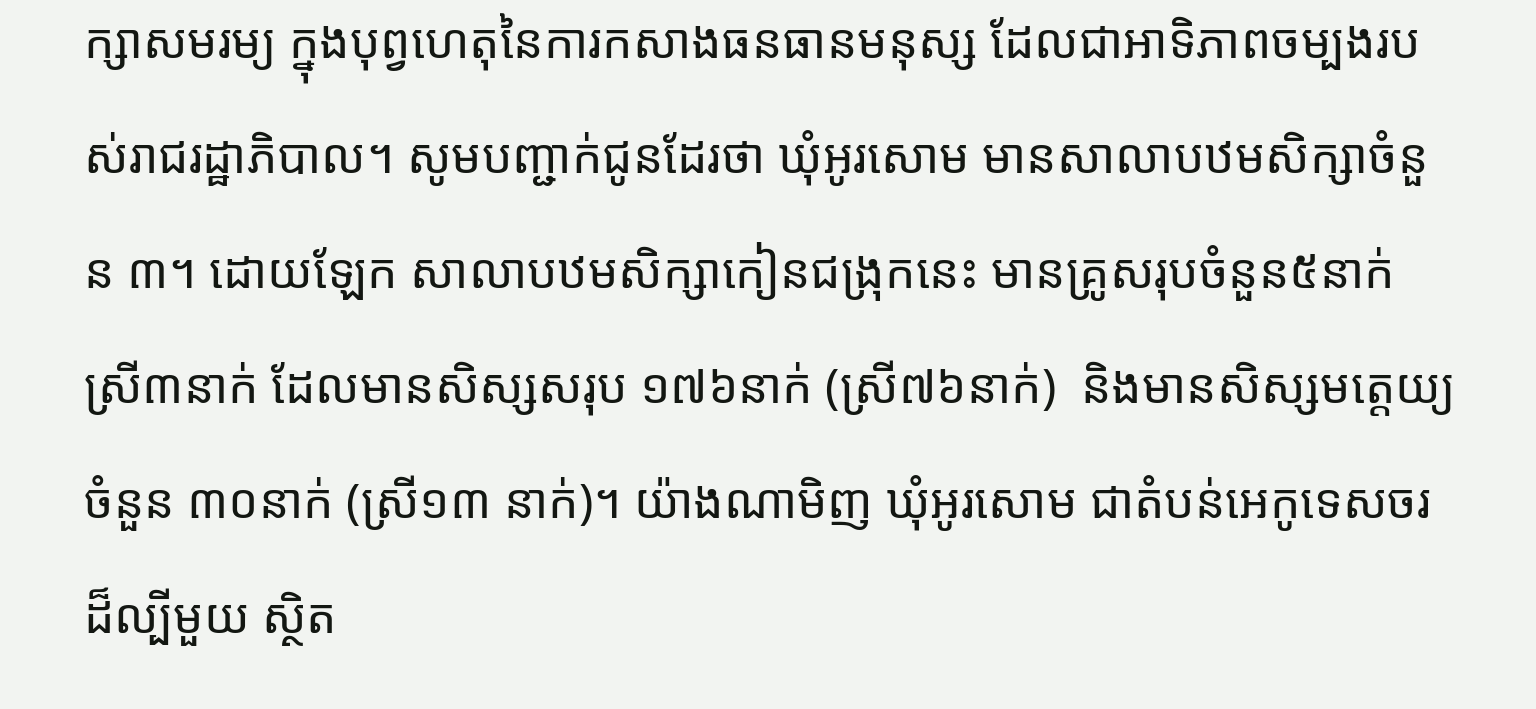ក្សាសមរម្យ ក្នុងបុព្វហេតុនៃការកសាងធនធានមនុស្ស ដែលជាអាទិភាពចម្បងរបស់រាជរដ្ឋាភិបាល។ សូមបញ្ជាក់ជូនដែរថា ឃុំអូរសោម មានសាលាបឋមសិក្សាចំនួន ៣។ ដោយឡែក សាលាបឋមសិក្សាកៀនជង្រុកនេះ មានគ្រូសរុបចំនួន៥នាក់ ស្រី៣នាក់ ដែលមានសិស្សសរុប ១៧៦នាក់ (ស្រី៧៦នាក់)  និងមានសិស្សមត្តេយ្យចំនួន ៣០នាក់ (ស្រី១៣ នាក់)។ យ៉ាងណាមិញ ឃុំអូរសោម ជាតំបន់អេកូទេសចរដ៏ល្បីមួយ ស្ថិត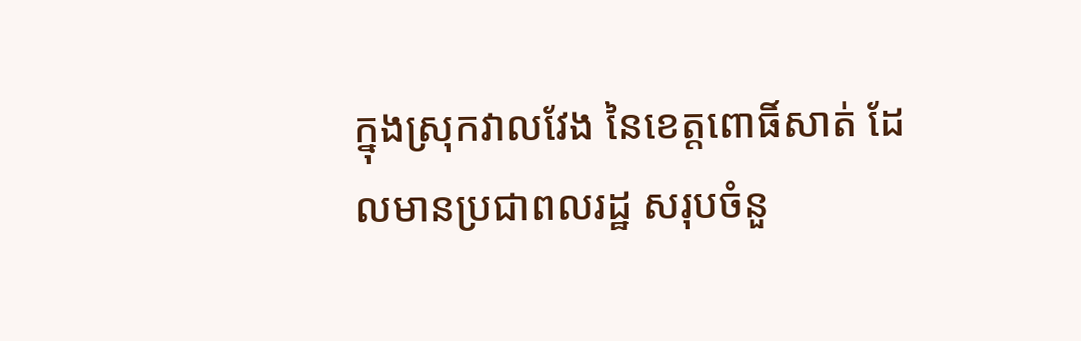ក្នុងស្រុកវាលវែង នៃខេត្តពោធិ៍សាត់ ដែលមានប្រជាពលរដ្ឋ សរុបចំនួ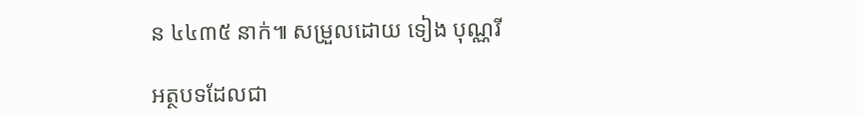ន ៤៤៣៥ នាក់៕ សម្រួលដោយ ទៀង បុណ្ណរី

អត្ថបទដែលជា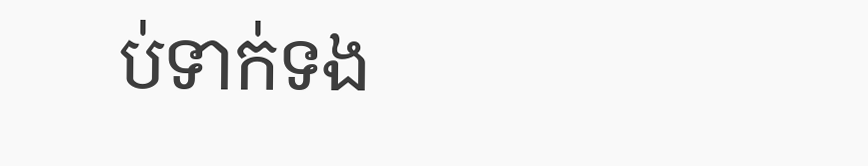ប់ទាក់ទង